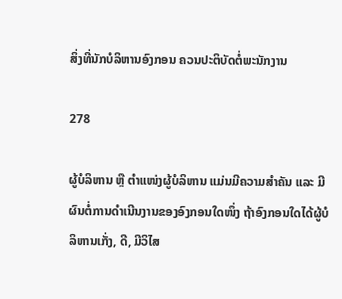ສິ່ງທີ່ນັກບໍລິຫານອົງກອນ ຄວນປະຕິບັດຕໍ່ພະນັກງານ

278

ຜູ້ບໍລິຫານ ຫຼື ຕຳແໜ່ງຜູ້ບໍລິຫານ ແມ່ນມີຄວາມສຳຄັນ ແລະ ມີຜົນຕໍ່ການດຳເນີນງານຂອງອົງກອນໃດໜຶ່ງ ຖ້າອົງກອນໃດໄດ້ຜູ້ບໍລິຫານເກັ່ງ, ດີ, ມີວິໄສ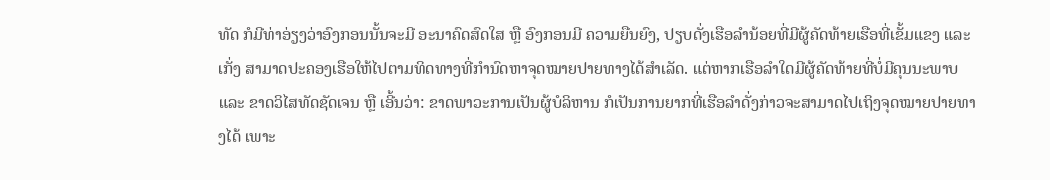ທັດ ກໍມີທ່າອ່ຽງວ່າອົງກອນນັ້ນຈະມີ ອະນາຄົດສົດໃສ ຫຼື ອົງກອນມີ ຄວາມຍືນຍົງ, ປຽບດັ່ງເຮືອລຳນ້ອຍທີ່ມີຜູ້ຄັດທ້າຍເຮືອທີ່ເຂັ້ມແຂງ ແລະ ເກັ່ງ ສາມາດປະຄອງເຮືອໃຫ້ໄປຕາມທິດທາງທີ່ກໍານົດຫາຈຸດໝາຍປາຍທາງໄດ້ສຳເລັດ. ແຕ່ຫາກເຮືອລໍາໃດມີຜູ້ຄັດທ້າຍທີ່ບໍ່ມີຄຸນນະພາບ ແລະ ຂາດວິໄສທັດຊັດເຈນ ຫຼື ເອີ້ນວ່າ: ຂາດພາວະການເປັນຜູ້ບໍລິຫານ ກໍເປັນການຍາກທີ່ເຮືອລຳດັ່ງກ່າວຈະສາມາດໄປເຖິງຈຸດໝາຍປາຍທາງໄດ້ ເພາະ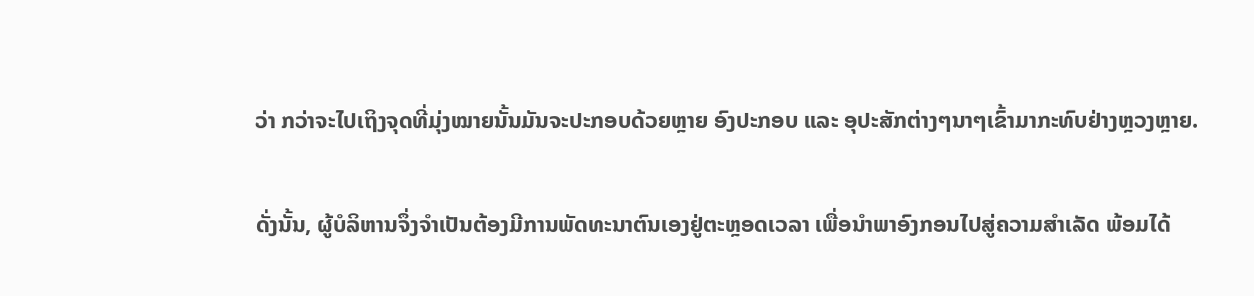ວ່າ ກວ່າຈະໄປເຖິງຈຸດທີ່ມຸ່ງໝາຍນັ້ນມັນຈະປະກອບດ້ວຍຫຼາຍ ອົງປະກອບ ແລະ ອຸປະສັກຕ່າງໆນາໆເຂົ້າມາກະທົບຢ່າງຫຼວງຫຼາຍ.

ດັ່ງນັ້ນ, ຜູ້ບໍລິຫານຈຶ່ງຈຳເປັນຕ້ອງມີການພັດທະນາຕົນເອງຢູ່ຕະຫຼອດເວລາ ເພື່ອນຳພາອົງກອນໄປສູ່ຄວາມສຳເລັດ ພ້ອມໄດ້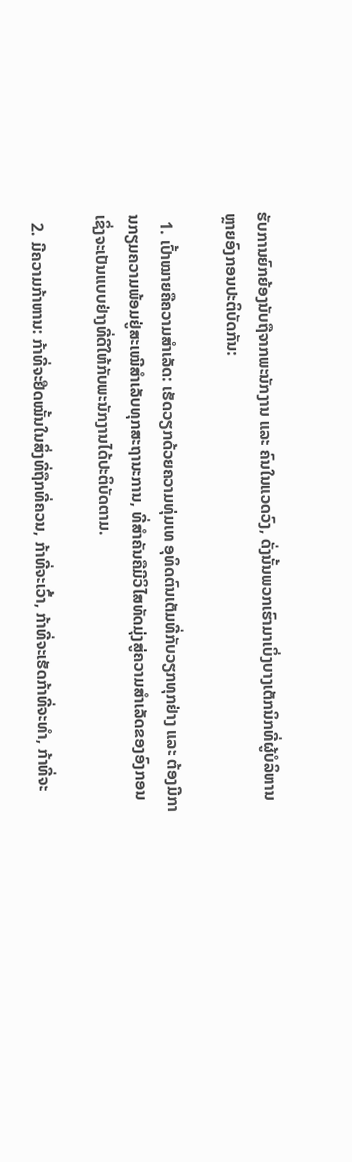ຮັບການຍົກຍ້ອງນັບຖືຈາກພະນັກງານ ແລະ ຄົນໃນແວດວົງ, ດັ່ງນັ້ນພວກເຮົາມາເບິ່ງບາງເຕັກນິກທີ່ຜູ້ບໍລິຫານຫຼາຍອົງກອນປະຕິບັດກັນ:

  1. ເປົ້າໝາຍຄືຄວາມສຳເລັດ: ເຮັດວຽກດ້ວຍຄວາມທຸ່ມເທ ອຸທິດຕົນເຕັມທີ່ກັບວຽກທຸກຢ່າງ ແລະ ຕ້ອງມີການກຽມຄວາມພ້ອມຢູ່ສະເໝີສຳເລັບທຸກສະຖານະການ, ທີ່ສຳຄັນຄືມີວິໄສທັດມຸ່ງສູ່ຄວາມສຳເລັດຂອງອົງກອນ ເຊິ່ງຈະເປັນແບບຢ່າງທີ່ດີໃຫ້ກັບພະນັກງານໄດ້ປະຕິບັດຕາມ.

  2. ມີຄວາມກ້າຫານ: ກ້າທີ່ຈະຢືດໝັ້ນໃນສິ່ງທີ່ຖືກທີ່ຄວນ, ກ້າທີ່ຈະເວົ້າ, ກ້າທີ່ຈະເຮັດກ້າທີ່ຈະທຳ, ກ້າທີ່ຈະ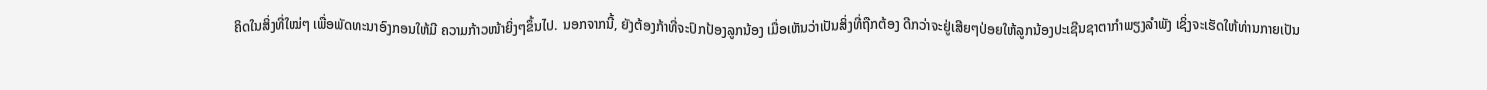ຄິດໃນສິ່ງທີ່ໃໝ່ໆ ເພື່ອພັດທະນາອົງກອນໃຫ້ມີ ຄວາມກ້າວໜ້າຍິ່ງໆຂຶ້ນໄປ. ນອກຈາກນີ້, ຍັງຕ້ອງກ້າທີ່ຈະປົກປ້ອງລູກນ້ອງ ເມື່ອເຫັນວ່າເປັນສິ່ງທີ່ຖືກຕ້ອງ ດີກວ່າຈະຢູ່ເສີຍໆປ່ອຍໃຫ້ລູກນ້ອງປະເຊີນຊາຕາກຳພຽງລຳພັງ ເຊິ່ງຈະເຮັດໃຫ້ທ່ານກາຍເປັນ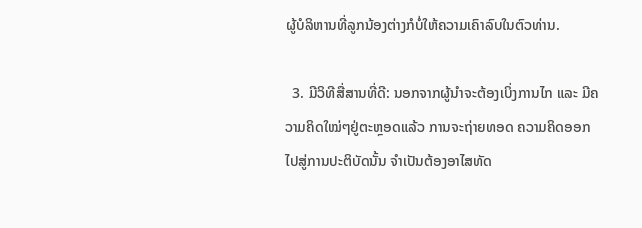ຜູ້ບໍລິຫານທີ່ລູກນ້ອງຕ່າງກໍບໍ່ໃຫ້ຄວາມເຄົາລົບໃນຕົວທ່ານ.

  3. ມີວິທີສື່ສານທີ່ດີ: ນອກຈາກຜູ້ນຳຈະຕ້ອງເບິ່ງການໄກ ແລະ ມີຄວາມຄິດໃໝ່ໆຢູ່ຕະຫຼອດແລ້ວ ການຈະຖ່າຍທອດ ຄວາມຄິດອອກໄປສູ່ການປະຕິບັດນັ້ນ ຈຳເປັນຕ້ອງອາໄສທັດ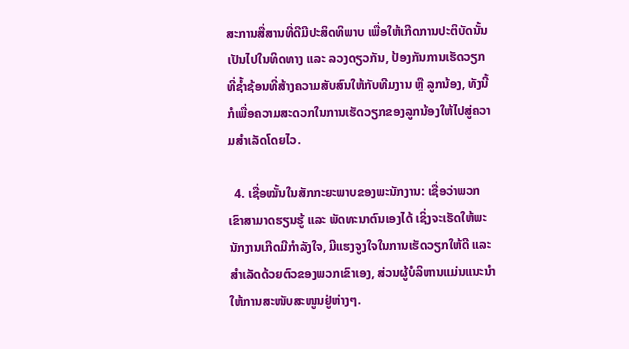ສະການສື່ສານທີ່ດີມີປະສິດທິພາບ ເພື່ອໃຫ້ເກີດການປະຕິບັດນັ້ນເປັນໄປໃນທິດທາງ ແລະ ລວງດຽວກັນ, ປ້ອງກັນການເຮັດວຽກທີ່ຊໍ້າຊ້ອນທີ່ສ້າງຄວາມສັບສົນໃຫ້ກັບທີມງານ ຫຼື ລູກນ້ອງ, ທັງນີ້ກໍເພື່ອຄວາມສະດວກໃນການເຮັດວຽກຂອງລູກນ້ອງໃຫ້ໄປສູ່ຄວາມສຳເລັດໂດຍໄວ.

  4. ເຊື່ອໝັ້ນໃນສັກກະຍະພາບຂອງພະນັກງານ: ເຊື່ອວ່າພວກເຂົາສາມາດຮຽນຮູ້ ແລະ ພັດທະນາຕົນເອງໄດ້ ເຊິ່ງຈະເຮັດໃຫ້ພະນັກງານເກີດມີກຳລັງໃຈ, ມີແຮງຈູງໃຈໃນການເຮັດວຽກໃຫ້ດີ ແລະ ສຳເລັດດ້ວຍຕົວຂອງພວກເຂົາເອງ, ສ່ວນຜູ້ບໍລິຫານແມ່ນແນະນຳໃຫ້ການສະໜັບສະໜູນຢູ່ຫ່າງໆ.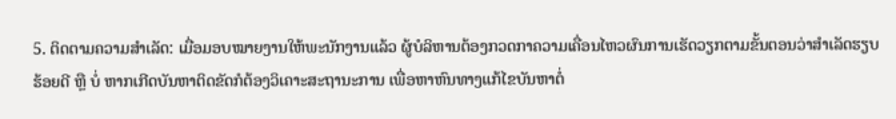5. ຕິດຕາມຄວາມສຳເລັດ: ເມື່ອມອບໝາຍງານໃຫ້ພະນັກງານແລ້ວ ຜູ້ບໍລິຫານຕ້ອງກວດກາຄວາມເຄື່ອນໄຫວຜົນການເຮັດວຽກຕາມຂັ້ນຕອນວ່າສຳເລັດຮຽບຮ້ອຍດີ ຫຼື ບໍ່ ຫາກເກີດບັນຫາຕິດຂັດກໍຕ້ອງວິເຄາະສະຖານະການ ເພື່ອຫາຫົນທາງແກ້ໄຂບັນຫາຕໍ່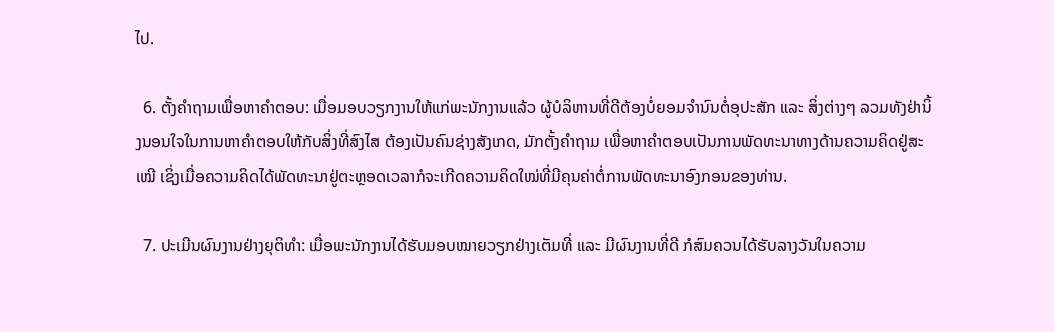ໄປ.

  6. ຕັ້ງຄຳຖາມເພື່ອຫາຄຳຕອບ: ເມື່ອມອບວຽກງານໃຫ້ແກ່ພະນັກງານແລ້ວ ຜູ້ບໍລິຫານທີ່ດີຕ້ອງບໍ່ຍອມຈຳນົນຕໍ່ອຸປະສັກ ແລະ ສິ່ງຕ່າງໆ ລວມທັງຢ່ານິ້ງນອນໃຈໃນການຫາຄຳຕອບໃຫ້ກັບສິ່ງທີ່ສົງໄສ ຕ້ອງເປັນຄົນຊ່າງສັງເກດ, ມັກຕັ້ງຄຳຖາມ ເພື່ອຫາຄຳຕອບເປັນການພັດທະນາທາງດ້ານຄວາມຄິດຢູ່ສະເໝີ ເຊິ່ງເມື່ອຄວາມຄິດໄດ້ພັດທະນາຢູ່ຕະຫຼອດເວລາກໍຈະເກີດຄວາມຄິດໃໝ່ທີ່ມີຄຸນຄ່າຕໍ່ການພັດທະນາອົງກອນຂອງທ່ານ.

  7. ປະເມີນຜົນງານຢ່າງຍຸຕິທຳ: ເມື່ອພະນັກງານໄດ້ຮັບມອບໝາຍວຽກຢ່າງເຕັມທີ່ ແລະ ມີຜົນງານທີ່ດີ ກໍສົມຄວນໄດ້ຮັບລາງວັນໃນຄວາມ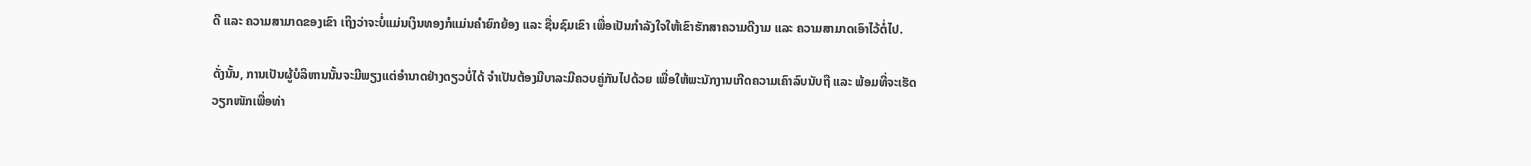ດີ ແລະ ຄວາມສາມາດຂອງເຂົາ ເຖິງວ່າຈະບໍ່ແມ່ນເງິນທອງກໍແມ່ນຄຳຍົກຍ້ອງ ແລະ ຊື່ນຊົມເຂົາ ເພື່ອເປັນກຳລັງໃຈໃຫ້ເຂົາຮັກສາຄວາມດີງາມ ແລະ ຄວາມສາມາດເອົາໄວ້ຕໍ່ໄປ.

ດັ່ງນັ້ນ, ການເປັນຜູ້ບໍລິຫານນັ້ນຈະມີພຽງແຕ່ອຳນາດຢ່າງດຽວບໍ່ໄດ້ ຈຳເປັນຕ້ອງມີບາລະມີຄວບຄູ່ກັນໄປດ້ວຍ ເພື່ອໃຫ້ພະນັກງານເກີດຄວາມເຄົາລົບນັບຖື ແລະ ພ້ອມທີ່ຈະເຮັດວຽກໜັກເພື່ອທ່າ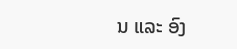ນ ແລະ ອົງ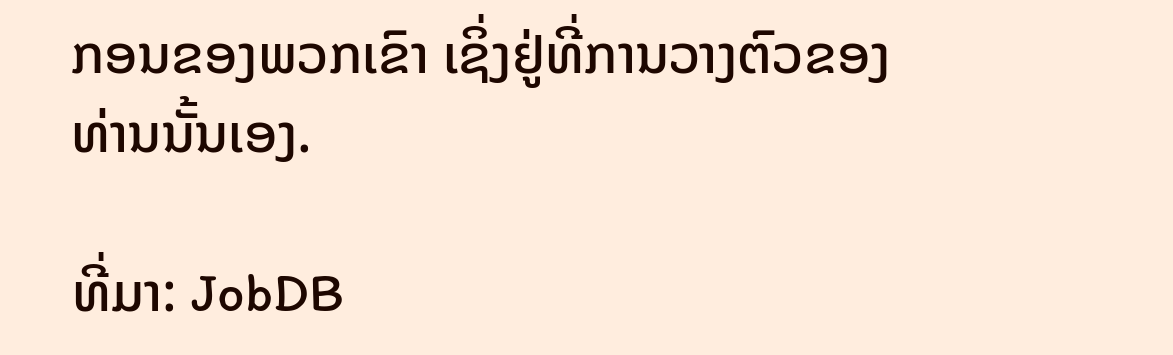ກອນຂອງພວກເຂົາ ເຊິ່ງຢູ່ທີ່ການວາງຕົວຂອງທ່ານນັ້ນເອງ.

ທີ່ມາ: JobDB